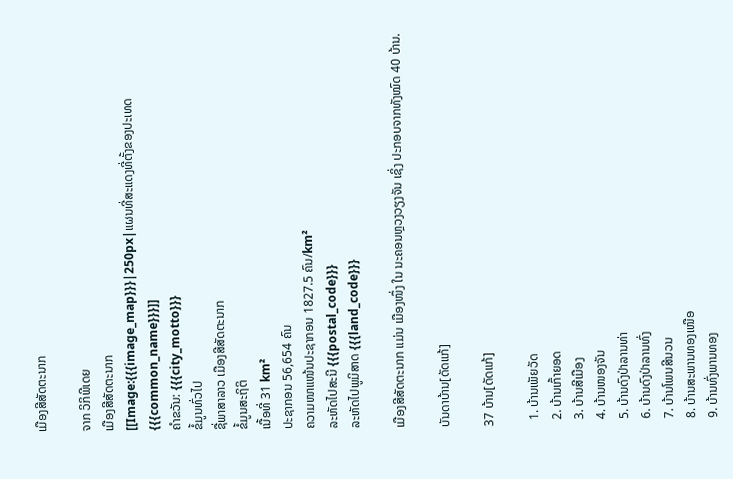ເມືອງສີສັດຕະນາກ

ຈາກ ວິກິພີເດຍ
ເມືອງສີສັດຕະນາກ
[[Image:{{{image_map}}}|250px|ແຜນທີ່ສະແດງທີ່ຕັ້ງຂອງປະເທດ{{{common_name}}}]]
ຄຳຂວັນ: {{{city_motto}}}
ຂໍ້ມູນທົ່ວໄປ
ຊື່ພາສາລາວ ເມືອງສີສັດຕະນາກ
ຂໍ້ມູນສະຖິຕິ
ເນື້ອທີ່ 31 km²
ປະຊາກອນ 56,654 ຄົນ
ຄວາມໜາແໜ້ນປະຊາກອນ 1827.5 ຄົນ/km²
ລະຫັດໄປສະນີ {{{postal_code}}}
ລະຫັດໄປພູມິສາດ {{{land_code}}}

ເມືອງສີສັດຕະນາກ ແມ່ນ ເມືອງໜຶ່ງ ໃນ ນະຄອນຫຼວງວຽງຈັນ ເຊິ່ງ ປະກອບຈາກທັງໝົດ 40 ບ້ານ.

ບັນດາບ້ານ[ດັດແກ້]

37 ບ້ານ[ດັດແກ້]

  1. ບ້ານເພັຍວັດ
  2. ບ້ານເກົ້າຍອດ
  3. ບ້ານສີເມືອງ
  4. ບ້ານໜອງຈັນ
  5. ບ້ານດົງປ່າລານທ່າ
  6. ບ້ານດົງປ່າລານທົ່ງ
  7. ບ້ານໂພນສີນວນ
  8. ບ້ານສະພານທອງເໜືອ
  9. ບ້ານທົ່ງພານທອງ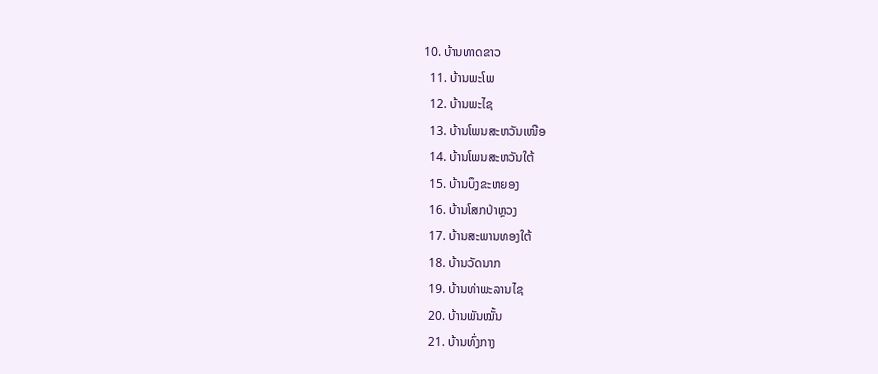10. ບ້ານທາດຂາວ
  11. ບ້ານພະໂພ
  12. ບ້ານພະໄຊ
  13. ບ້ານໂພນສະຫວັນເໜືອ
  14. ບ້ານໂພນສະຫວັນໃຕ້
  15. ບ້ານບຶງຂະຫຍອງ
  16. ບ້ານໂສກປ່າຫຼວງ
  17. ບ້ານສະພານທອງໃຕ້
  18. ບ້ານວັດນາກ
  19. ບ້ານທ່າພະລານໄຊ
  20. ບ້ານພັນໝັ້ນ
  21. ບ້ານທົ່ງກາງ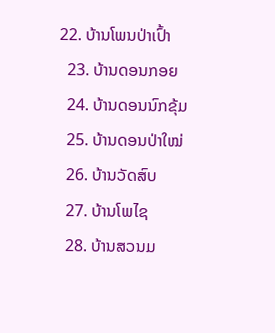22. ບ້ານໂພນປ່າເປົ້າ
  23. ບ້ານດອນກອຍ
  24. ບ້ານດອນນົກຂຸ້ມ
  25. ບ້ານດອນປ່າໃໝ່
  26. ບ້ານວັດສົບ
  27. ບ້ານໂພໄຊ
  28. ບ້ານສວນມ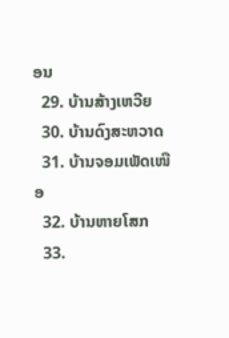ອນ
  29. ບ້ານສ້າງເຫວີຍ
  30. ບ້ານດົງສະຫວາດ
  31. ບ້ານຈອມເພັດເໜືອ
  32. ບ້ານຫາຍໂສກ
  33.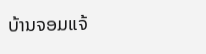ບ້ານຈອມແຈ້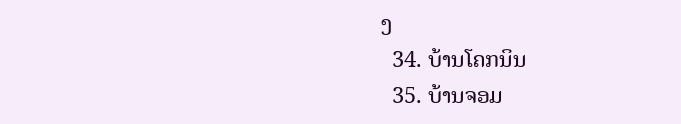ງ
  34. ບ້ານໂຄກນິນ
  35. ບ້ານຈອມ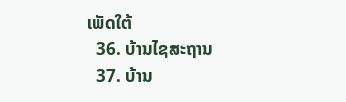ເພັດໃຕ້
  36. ບ້ານໄຊສະຖານ
  37. ບ້ານ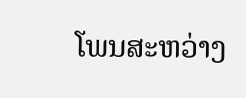ໂພນສະຫວ່າງ